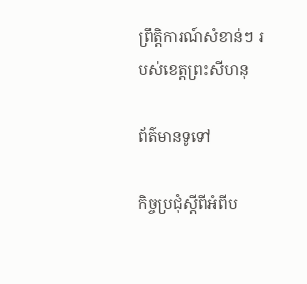ព្រឹត្តិការណ៍សំខាន់ៗ របស់ខេត្តព្រះសីហនុ

ព័ត៌មានទូទៅ

កិច្ចប្រជុំស្តីពីអំពីប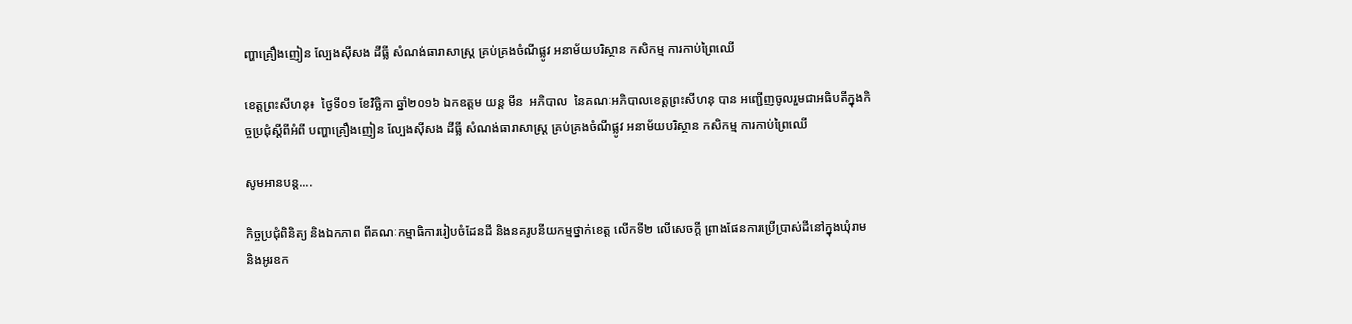ញ្ហាគ្រឿងញៀន ល្បែងស៊ីសង ដីធ្លី សំណង់ធារាសាស្ត្រ គ្រប់គ្រងចំណីផ្លូវ អនាម័យបរិស្ថាន កសិកម្ម ការកាប់ព្រៃឈើ

ខេត្តព្រះសីហនុ៖  ថ្ងៃទី០១ ខែវិចិ្ឆកា ឆ្នាំ២០១៦ ឯកឧត្តម យន្ត មីន  អភិបាល  នៃគណៈអភិបាលខេត្តព្រះសីហនុ បាន អញ្ជើញចូលរួមជាអធិបតីក្នុងកិច្ចប្រជុំស្តីពីអំពី បញ្ហាគ្រឿងញៀន ល្បែងស៊ីសង ដីធ្លី សំណង់ធារាសាស្ត្រ គ្រប់គ្រងចំណីផ្លូវ អនាម័យបរិស្ថាន កសិកម្ម ការកាប់ព្រៃឈើ

សូមអានបន្ត....

កិច្ចប្រជុំពិនិត្យ និងឯកភាព ពីគណៈកម្មាធិការរៀបចំដែនដី និងនគរូបនីយកម្មថ្នាក់ខេត្ត លើកទី២ លើសេចក្តី ព្រាងផែនការប្រើប្រាស់ដីនៅក្នុងឃុំរាម និងអូរឧក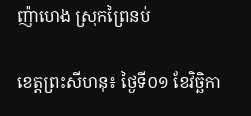ញ៉ាហេង ស្រុកព្រៃនប់

ខេត្តព្រះសីហនុ៖ ថ្ងៃទី០១ ខែវិចិ្ឆកា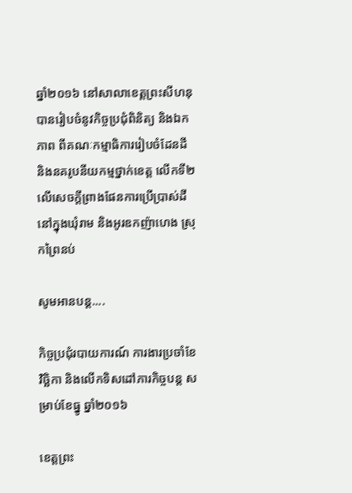ឆ្នាំ២០១៦ នៅសាលាខេត្តព្រះសីហនុ បានរៀបចំនូវកិច្ចប្រជុំពិនិត្យ និងឯកភាព ពីគណៈកម្មាធិការរៀបចំដែនដី និងនគរូបនីយកម្មថ្នាក់ខេត្ត លើកទី២ លើសេចក្តីព្រាងផែនការប្រើប្រាស់ដីនៅក្នុងឃុំរាម និងអូរឧកញ៉ាហេង ស្រុកព្រៃនប់

សូមអានបន្ត....

កិច្ចប្រជុំរបាយការណ៍ ការងារប្រចាំខែវិច្ឆិកា និងលើកទិសដៅភារកិច្ចបន្ត សម្រាប់ខែធ្នូ ឆ្នាំ២០១៦

ខេត្តព្រះ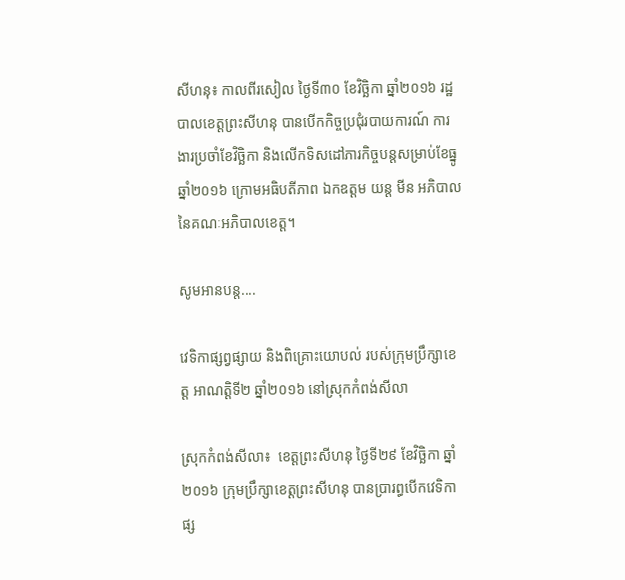សីហនុ៖ កាលពីរសៀល ថ្ងៃទី៣០ ខែវិចិ្ឆកា ឆ្នាំ២០១៦ រដ្ឋបាលខេត្តព្រះសីហនុ បានបើកកិច្ចប្រជុំរបាយការណ៍ ការងារប្រចាំខែវិច្ឆិកា និងលើកទិសដៅភារកិច្ចបន្តសម្រាប់ខែធ្នូ ឆ្នាំ២០១៦ ក្រោមអធិបតីភាព ឯកឧត្តម យន្ត មីន អភិបាលនៃគណៈអភិបាលខេត្ត។

សូមអានបន្ត....

វេទិកាផ្សព្វផ្សាយ និងពិគ្រោះយោបល់ របស់ក្រុមប្រឹក្សាខេត្ត អាណត្តិទី២ ឆ្នាំ២០១៦ នៅស្រុកកំពង់សីលា

ស្រុកកំពង់សីលា៖  ខេត្តព្រះសីហនុ ថ្ងៃទី២៩ ខែវិចិ្ឆកា ឆ្នាំ២០១៦ ក្រុមប្រឹក្សាខេត្តព្រះសីហនុ បានប្រារព្ធបើកវេទិកា ផ្ស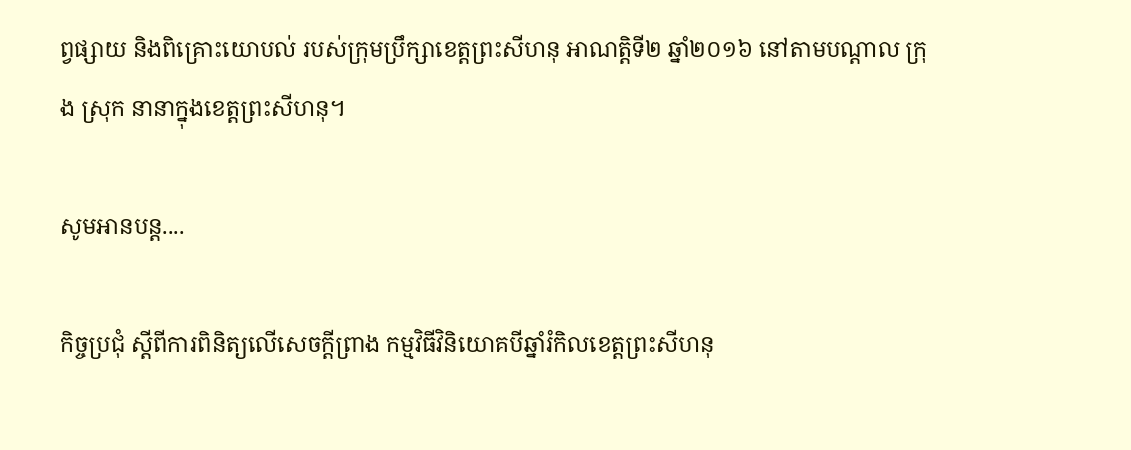ព្វផ្សាយ និងពិគ្រោះយោបល់ របស់ក្រុមប្រឹក្សាខេត្តព្រះសីហនុ អាណត្តិទី២ ឆ្នាំ២០១៦ នៅតាមបណ្តាល ក្រុង ស្រុក នានាក្នុងខេត្តព្រះសីហនុ។

សូមអានបន្ត....

កិច្ចប្រជុំ ស្តីពីការពិនិត្យលើសេចក្តីព្រាង កម្មវិធីវិនិយោគបីឆ្នាំរំកិលខេត្តព្រះសីហនុ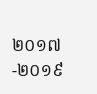២០១៧-២០១៩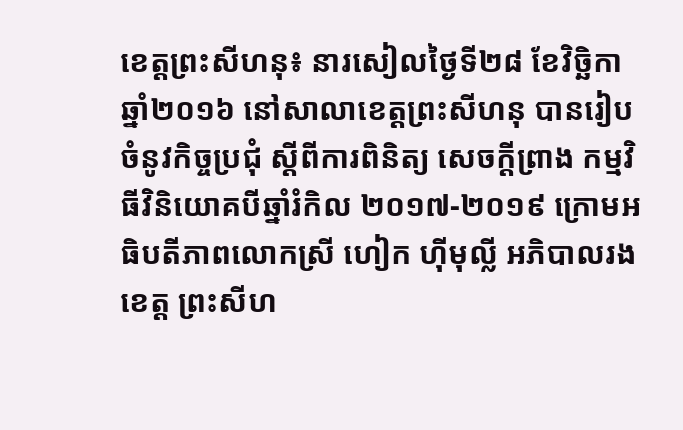ខេត្តព្រះសីហនុ៖ នារសៀលថ្ងៃទី២៨ ខែវិចិ្ឆកា ឆ្នាំ២០១៦ នៅសាលាខេត្តព្រះសីហនុ បានរៀបចំនូវកិច្ចប្រជុំ ស្តីពីការពិនិត្យ សេចក្តីព្រាង កម្មវិធីវិនិយោគបីឆ្នាំរំកិល ២០១៧-២០១៩ ក្រោមអធិបតីភាពលោកស្រី ហៀក ហ៊ីមុល្លី អភិបាលរងខេត្ត ព្រះសីហ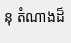នុ តំណាងដ៏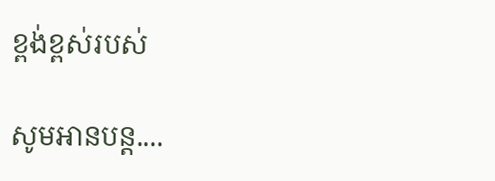ខ្ពង់ខ្ពស់របស់

សូមអានបន្ត....